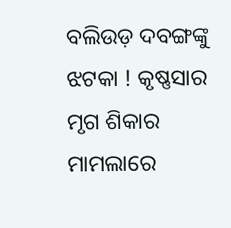ବଲିଉଡ଼ ଦବଙ୍ଗଙ୍କୁ ଝଟକା ! କୃଷ୍ଣସାର ମୃଗ ଶିକାର ମାମଲାରେ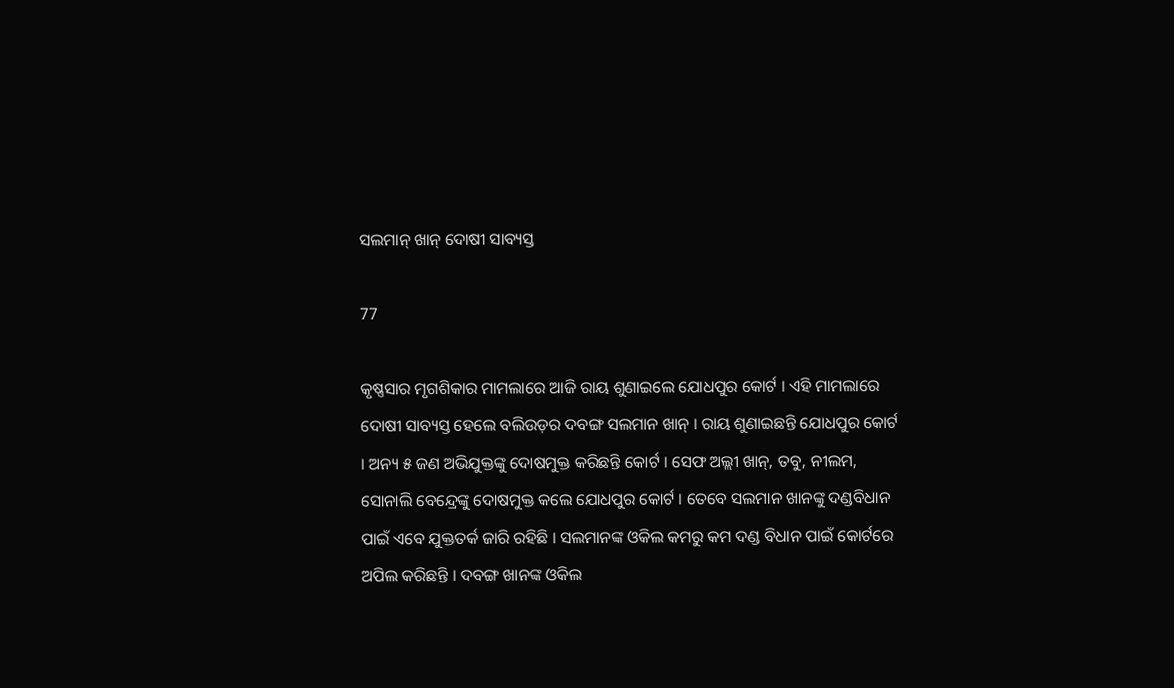ସଲମାନ୍ ଖାନ୍ ଦୋଷୀ ସାବ୍ୟସ୍ତ

77

କୃଷ୍ଣସାର ମୃଗଶିକାର ମାମଲାରେ ଆଜି ରାୟ ଶୁଣାଇଲେ ଯୋଧପୁର କୋର୍ଟ । ଏହି ମାମଲାରେ ଦୋଷୀ ସାବ୍ୟସ୍ତ ହେଲେ ବଲିଉଡ଼ର ଦବଙ୍ଗ ସଲମାନ ଖାନ୍ । ରାୟ ଶୁଣାଇଛନ୍ତି ଯୋଧପୁର କୋର୍ଟ । ଅନ୍ୟ ୫ ଜଣ ଅଭିଯୁକ୍ତଙ୍କୁ ଦୋଷମୁକ୍ତ କରିଛନ୍ତି କୋର୍ଟ । ସେଫ ଅଲ୍ଲୀ ଖାନ୍, ତବୁ, ନୀଲମ, ସୋନାଲି ବେନ୍ଦ୍ରେଙ୍କୁ ଦୋଷମୁକ୍ତ କଲେ ଯୋଧପୁର କୋର୍ଟ । ତେବେ ସଲମାନ ଖାନଙ୍କୁ ଦଣ୍ଡବିଧାନ ପାଇଁ ଏବେ ଯୁକ୍ତତର୍କ ଜାରି ରହିଛି । ସଲମାନଙ୍କ ଓକିଲ କମରୁ କମ ଦଣ୍ଡ ବିଧାନ ପାଇଁ କୋର୍ଟରେ ଅପିଲ କରିଛନ୍ତି । ଦବଙ୍ଗ ଖାନଙ୍କ ଓକିଲ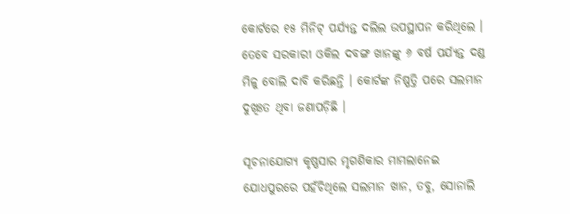କୋର୍ଟରେ ୧୫ ମିନିଟ୍ ପର୍ଯ୍ୟନ୍ତ ଦଲିଲ ଉପସ୍ଥାପନ କରିଥିଲେ । ତେବେ ସରକାରୀ ଓକିଲ ଦବଙ୍ଗ ଖାନଙ୍କୁ ୬ ବର୍ଷ ପର୍ଯ୍ୟନ୍ତ ଦଣ୍ଡ ମିଳୁ ବୋଲି ଦାବି କରିଛନ୍ତି । କୋର୍ଟଙ୍କ ନିଷ୍ପତ୍ତି ପରେ ସଲମାନ ଦୁଖିଃତ ଥିବା ଜଣାପଡ଼ିଛି ।

ସୂଚନାଯୋଗ୍ୟ କୃଷ୍ଣସାର ମୃଗଶିକାର ମାମଲାନେଇ ଯୋଧପୁରରେ ପହଁଚିଥିଲେ ସଲମାନ ଖାନ, ତବୁ, ସୋନାଲି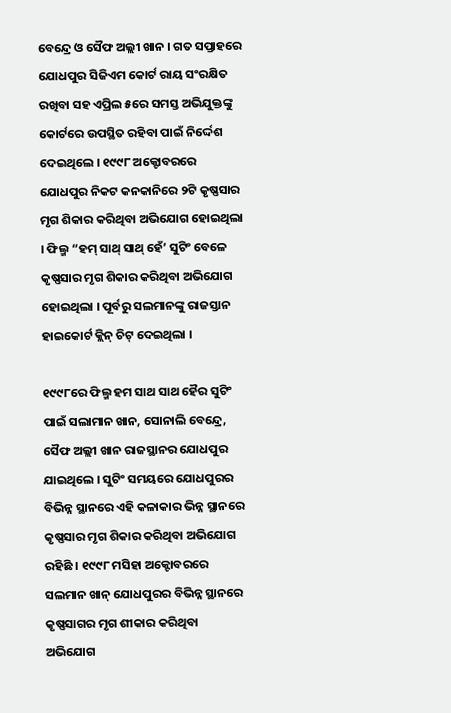ବେନ୍ଦ୍ରେ ଓ ସୈଫ ଅଲ୍ଲୀ ଖାନ । ଗତ ସପ୍ତାହରେ ଯୋଧପୁର ସିଜିଏମ କୋର୍ଟ ରାୟ ସଂରକ୍ଷିତ ରଖିବା ସହ ଏପ୍ରିଲ ୫ରେ ସମସ୍ତ ଅଭିଯୁକ୍ତଙ୍କୁ କୋର୍ଟରେ ଉପସ୍ଥିତ ରହିବା ପାଇଁ ନିର୍ଦ୍ଦେଶ ଦେଇଥିଲେ । ୧୯୯୮ ଅକ୍ଟୋବରରେ ଯୋଧପୁର ନିକଟ କନକାନିରେ ୨ଟି କୃଷ୍ଣସାର ମୃଗ ଶିକାର କରିଥିବା ଅଭିଯୋଗ ହୋଇଥିଲା । ଫିଲ୍ମ “ହମ୍ ସାଥ୍ ସାଥ୍ ହେଁ’ ସୁଟିଂ ବେଳେ କୃଷ୍ଣସାର ମୃଗ ଶିକାର କରିଥିବା ଅଭିଯୋଗ ହୋଇଥିଲା । ପୂର୍ବରୁ ସଲମାନଙ୍କୁ ରାଜସ୍ତାନ ହାଇକୋର୍ଟ କ୍ଲିନ୍ ଚିଟ୍ ଦେଇଥିଲା ।

୧୯୯୮ରେ ଫିଲ୍ମ ହମ ସାଥ ସାଥ ହୈର ସୁଟିଂ ପାଇଁ ସଲାମାନ ଖାନ, ସୋନାଲି ବେନ୍ଦ୍ରେ, ସୈଫ ଅଲ୍ଲୀ ଖାନ ରାଜସ୍ଥାନର ଯୋଧପୁର ଯାଇଥିଲେ । ସୁଟିଂ ସମୟରେ ଯୋଧପୁରର ବିଭିନ୍ନ ସ୍ଥାନରେ ଏହି କଳାକାର ଭିନ୍ନ ସ୍ଥାନରେ କୃଷ୍ଣସାର ମୃଗ ଶିକାର କରିଥିବା ଅଭିଯୋଗ ରହିଛି । ୧୯୯୮ ମସିହା ଅକ୍ଟୋବରରେ ସଲମାନ ଖାନ୍ ଯୋଧପୁରର ବିଭିନ୍ନ ସ୍ଥାନରେ କୃଷ୍ଣସାଗର ମୃଗ ଶୀକାର କରିଥିବା ଅଭିଯୋଗ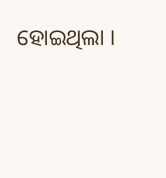ହୋଇଥିଲା ।